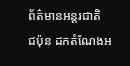ព័ត៌មានអន្តរជាតិ
ជប៉ុន ដកតំណែងអ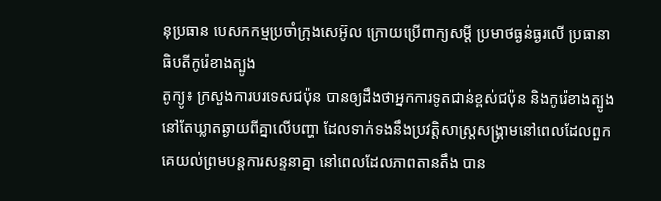នុប្រធាន បេសកកម្មប្រចាំក្រុងសេអ៊ូល ក្រោយប្រើពាក្យសម្ដី ប្រមាថធ្ងន់ធ្ងរលើ ប្រធានាធិបតីកូរ៉េខាងត្បូង
តូក្យូ៖ ក្រសួងការបរទេសជប៉ុន បានឲ្យដឹងថាអ្នកការទូតជាន់ខ្ពស់ជប៉ុន និងកូរ៉េខាងត្បូង នៅតែឃ្លាតឆ្ងាយពីគ្នាលើបញ្ហា ដែលទាក់ទងនឹងប្រវត្តិសាស្រ្តសង្គ្រាមនៅពេលដែលពួកគេយល់ព្រមបន្តការសន្ទនាគ្នា នៅពេលដែលភាពតានតឹង បាន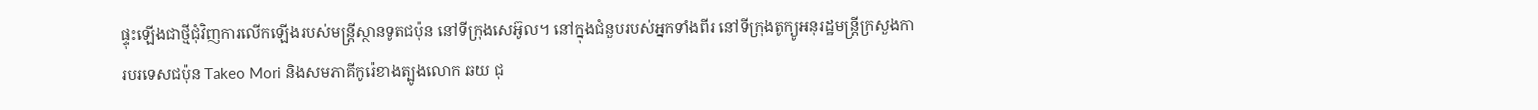ផ្ទុះឡើងជាថ្មីជុំវិញការលើកឡើងរបស់មន្រ្តីស្ថានទូតជប៉ុន នៅទីក្រុងសេអ៊ូល។ នៅក្នុងជំនួបរបស់អ្នកទាំងពីរ នៅទីក្រុងតូក្យូអនុរដ្ឋមន្រ្តីក្រសួងការបរទេសជប៉ុន Takeo Mori និងសមភាគីកូរ៉េខាងត្បូងលោក ឆយ ជុ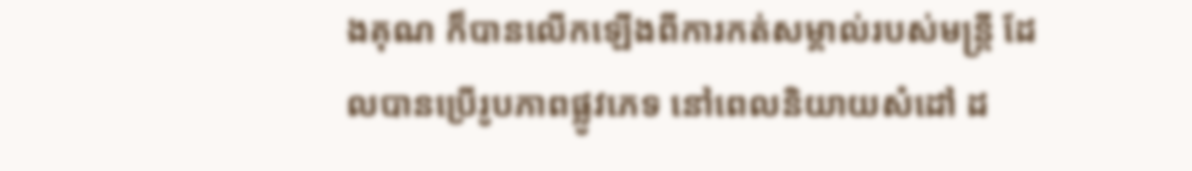ងគុណ ក៏បានលើកឡើងពីការកត់សម្គាល់របស់មន្រ្តី ដែលបានប្រើរូបភាពផ្លូវភេទ នៅពេលនិយាយសំដៅ ដ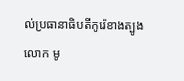ល់ប្រធានាធិបតីកូរ៉េខាងត្បូងលោក មូ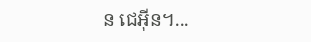ន ជេអ៊ីន។...